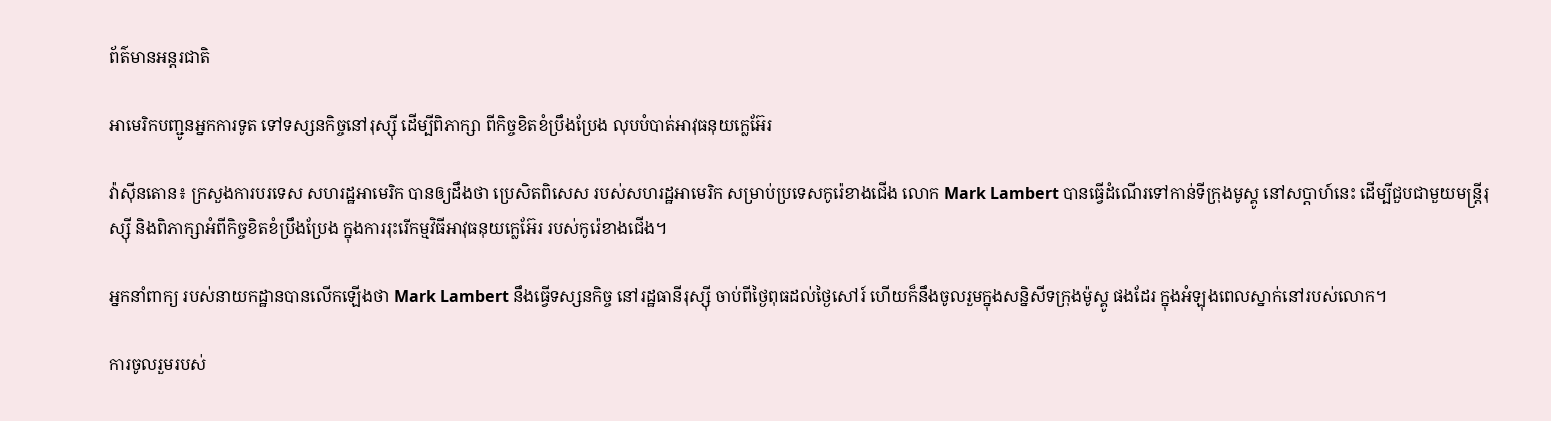ព័ត៌មានអន្តរជាតិ

អាមេរិកបញ្ជូនអ្នកការទូត ទៅទស្សនកិច្ចនៅរុស្ស៊ី ដើម្បីពិភាក្សា ពីកិច្ចខិតខំប្រឹងប្រែង លុបបំបាត់អាវុធនុយក្លេអ៊ែរ

វ៉ាស៊ីនតោន៖ ក្រសួងការបរទេស សហរដ្ឋអាមេរិក បានឲ្យដឹងថា ប្រេសិតពិសេស របស់សហរដ្ឋអាមេរិក សម្រាប់ប្រទេសកូរ៉េខាងជើង លោក Mark Lambert បានធ្វើដំណើរទៅកាន់ទីក្រុងមូស្គូ នៅសប្តាហ៍នេះ ដើម្បីជួបជាមួយមន្រ្តីរុស្ស៊ី និងពិភាក្សាអំពីកិច្ចខិតខំប្រឹងប្រែង ក្នុងការរុះរើកម្មវិធីអាវុធនុយក្លេអ៊ែរ របស់កូរ៉េខាងជើង។

អ្នកនាំពាក្យ របស់នាយកដ្ឋានបានលើកឡើងថា Mark Lambert នឹងធ្វើទស្សនកិច្ច នៅរដ្ឋធានីរុស្ស៊ី ចាប់ពីថ្ងៃពុធដល់ថ្ងៃសៅរ៍ ហើយក៏នឹងចូលរួមក្នុងសន្និសីទក្រុងម៉ូស្គូ ផងដែរ ក្នុងអំឡុងពេលស្នាក់នៅរបស់លោក។

ការចូលរួមរបស់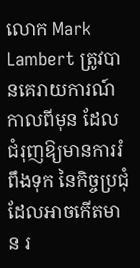លោក Mark Lambert ត្រូវបានគេរាយការណ៍កាលពីមុន ដែលជំរុញឱ្យមានការរំពឹងទុក នៃកិច្ចប្រជុំដែលអាចកើតមាន រ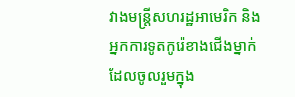វាងមន្ត្រីសហរដ្ឋអាមេរិក និងអ្នកការទូតកូរ៉េខាងជើងម្នាក់ ដែលចូលរួមក្នុង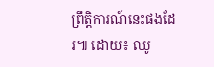ព្រឹត្តិការណ៍នេះផងដែរ៕ ដោយ៖ ឈូ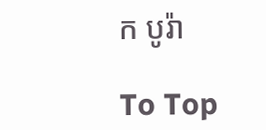ក បូរ៉ា

To Top